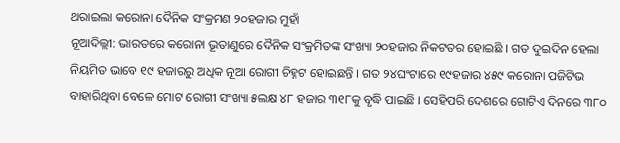ଥରାଇଲା କରୋନା ଦୈନିକ ସଂକ୍ରମଣ ୨୦ହଜାର ମୁହାଁ
ନୂଆଦିଲ୍ଲୀ: ଭାରତରେ କରୋନା ଭୂତାଣୁରେ ଦୈନିକ ସଂକ୍ରମିତଙ୍କ ସଂଖ୍ୟା ୨୦ହଜାର ନିକଟତର ହୋଇଛି । ଗତ ଦୁଇଦିନ ହେଲା ନିୟମିତ ଭାବେ ୧୯ ହଜାରରୁ ଅଧିକ ନୂଆ ରୋଗୀ ଚିହ୍ନଟ ହୋଇଛନ୍ତି । ଗତ ୨୪ଘଂଟାରେ ୧୯ହଜାର ୪୫୯ କରୋନା ପଜିଟିଭ ବାହାରିଥିବା ବେଳେ ମୋଟ ରୋଗୀ ସଂଖ୍ୟା ୫ଲକ୍ଷ ୪୮ ହଜାର ୩୧୮କୁ ବୃଦ୍ଧି ପାଇଛି । ସେହିପରି ଦେଶରେ ଗୋଟିଏ ଦିନରେ ୩୮୦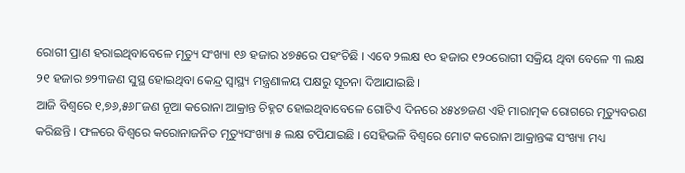ରୋଗୀ ପ୍ରାଣ ହରାଇଥିବାବେଳେ ମୃତ୍ୟୁ ସଂଖ୍ୟା ୧୬ ହଜାର ୪୭୫ରେ ପହଂଚିଛି । ଏବେ ୨ଲକ୍ଷ ୧୦ ହଜାର ୧୨୦ରୋଗୀ ସକ୍ରିୟ ଥିବା ବେଳେ ୩ ଲକ୍ଷ ୨୧ ହଜାର ୭୨୩ଜଣ ସୁସ୍ଥ ହୋଇଥିବା କେନ୍ଦ୍ର ସ୍ୱାସ୍ଥ୍ୟ ମନ୍ତ୍ରଣାଳୟ ପକ୍ଷରୁ ସୂଚନା ଦିଆଯାଇଛି ।
ଆଜି ବିଶ୍ୱରେ ୧,୭୬,୫୬୮ଜଣ ନୂଆ କରୋନା ଆକ୍ରାନ୍ତ ଚିହ୍ନଟ ହୋଇଥିବାବେଳେ ଗୋଟିଏ ଦିନରେ ୪୫୪୭ଜଣ ଏହି ମାରାତ୍ମକ ରୋଗରେ ମୃତ୍ୟୁବରଣ କରିଛନ୍ତି । ଫଳରେ ବିଶ୍ୱରେ କରୋନାଜନିତ ମୃତ୍ୟୁସଂଖ୍ୟା ୫ ଲକ୍ଷ ଟପିଯାଇଛି । ସେହିଭଳି ବିଶ୍ୱରେ ମୋଟ କରୋନା ଆକ୍ରାନ୍ତଙ୍କ ସଂଖ୍ୟା ମଧ୍ୟ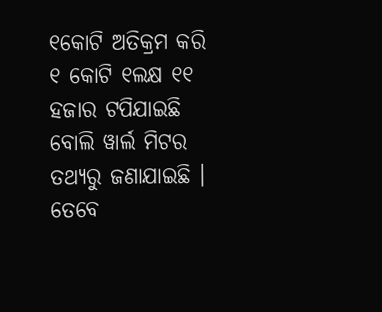୧କୋଟି ଅତିକ୍ରମ କରି ୧ କୋଟି ୧ଲକ୍ଷ ୧୧ ହଜାର ଟପିଯାଇଛି ବୋଲି ୱାର୍ଲ ମିଟର ତଥ୍ୟରୁ ଜଣାଯାଇଛି । ତେବେ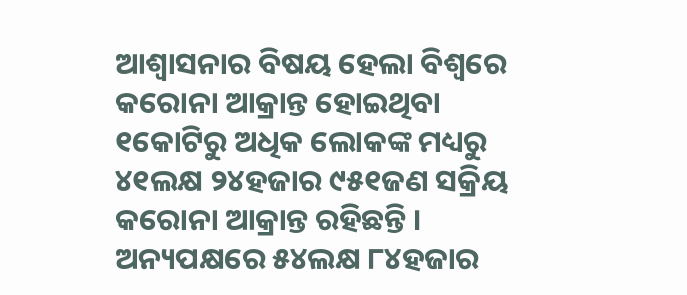ଆଶ୍ୱାସନାର ବିଷୟ ହେଲା ବିଶ୍ୱରେ କରୋନା ଆକ୍ରାନ୍ତ ହୋଇଥିବା ୧କୋଟିରୁ ଅଧିକ ଲୋକଙ୍କ ମଧ୍ୟରୁ ୪୧ଲକ୍ଷ ୨୪ହଜାର ୯୫୧ଜଣ ସକ୍ରିୟ କରୋନା ଆକ୍ରାନ୍ତ ରହିଛନ୍ତି । ଅନ୍ୟପକ୍ଷରେ ୫୪ଲକ୍ଷ ୮୪ହଜାର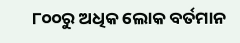୮୦୦ରୁ ଅଧିକ ଲୋକ ବର୍ତମାନ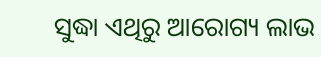ସୁଦ୍ଧା ଏଥିରୁ ଆରୋଗ୍ୟ ଲାଭ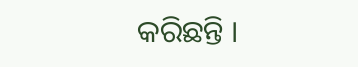କରିଛନ୍ତି ।